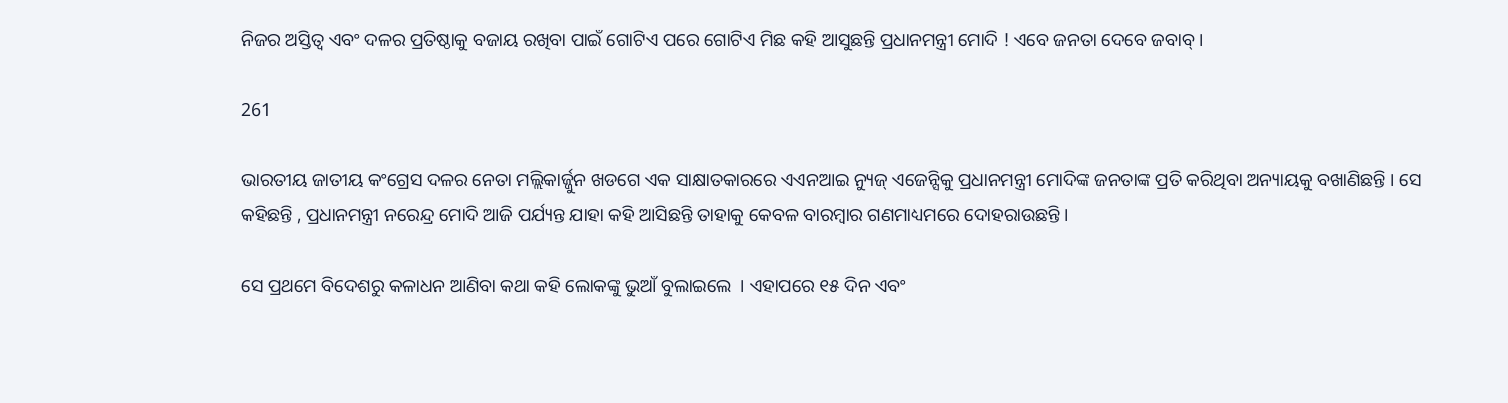ନିଜର ଅସ୍ତିତ୍ୱ ଏବଂ ଦଳର ପ୍ରତିଷ୍ଠାକୁ ବଜାୟ ରଖିବା ପାଇଁ ଗୋଟିଏ ପରେ ଗୋଟିଏ ମିଛ କହି ଆସୁଛନ୍ତି ପ୍ରଧାନମନ୍ତ୍ରୀ ମୋଦି ! ଏବେ ଜନତା ଦେବେ ଜବାବ୍ ।

261

ଭାରତୀୟ ଜାତୀୟ କଂଗ୍ରେସ ଦଳର ନେତା ମଲ୍ଲିକାର୍ଜ୍ଜୁନ ଖଡଗେ ଏକ ସାକ୍ଷାତକାରରେ ଏଏନଆଇ ନ୍ୟୁଜ୍ ଏଜେନ୍ସିକୁ ପ୍ରଧାନମନ୍ତ୍ରୀ ମୋଦିଙ୍କ ଜନତାଙ୍କ ପ୍ରତି କରିଥିବା ଅନ୍ୟାୟକୁ ବଖାଣିଛନ୍ତି । ସେ କହିଛନ୍ତି , ପ୍ରଧାନମନ୍ତ୍ରୀ ନରେନ୍ଦ୍ର ମୋଦି ଆଜି ପର୍ଯ୍ୟନ୍ତ ଯାହା କହି ଆସିଛନ୍ତି ତାହାକୁ କେବଳ ବାରମ୍ବାର ଗଣମାଧ୍ୟମରେ ଦୋହରାଉଛନ୍ତି ।

ସେ ପ୍ରଥମେ ବିଦେଶରୁ କଳାଧନ ଆଣିବା କଥା କହି ଲୋକଙ୍କୁ ଭୁଆଁ ବୁଲାଇଲେ  । ଏହାପରେ ୧୫ ଦିନ ଏବଂ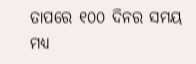ତାପରେ ୧୦୦ ଦିନର ସମୟ ମଧ୍ୟ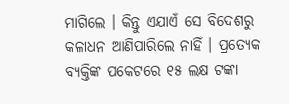ମାଗିଲେ । କିନ୍ତୁ ଏଯାଏଁ ସେ ବିଦେଶରୁ କଳାଧନ ଆଣିପାରିଲେ ନାହିଁ । ପ୍ରତ୍ୟେକ ବ୍ୟକ୍ତିଙ୍କ ପକେଟରେ ୧୫ ଲକ୍ଷ ଟଙ୍କା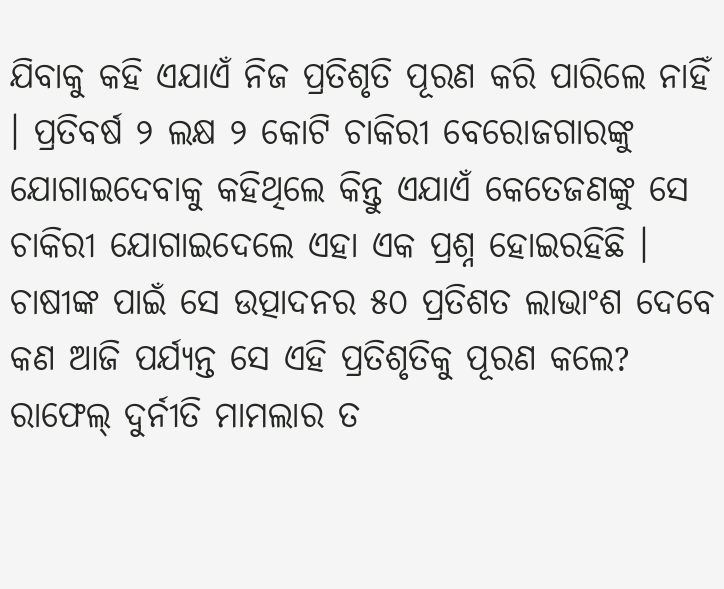ଯିବାକୁ କହି ଏଯାଏଁ ନିଜ ପ୍ରତିଶୃତି ପୂରଣ କରି ପାରିଲେ ନାହିଁ । ପ୍ରତିବର୍ଷ ୨ ଲକ୍ଷ ୨ କୋଟି ଚାକିରୀ ବେରୋଜଗାରଙ୍କୁ ଯୋଗାଇଦେବାକୁ କହିଥିଲେ କିନ୍ତୁ ଏଯାଏଁ କେତେଜଣଙ୍କୁ ସେ ଚାକିରୀ ଯୋଗାଇଦେଲେ ଏହା ଏକ ପ୍ରଶ୍ନ ହୋଇରହିଛି । ଚାଷୀଙ୍କ ପାଇଁ ସେ ଉତ୍ପାଦନର ୫୦ ପ୍ରତିଶତ ଲାଭାଂଶ ଦେବେ କଣ ଆଜି ପର୍ଯ୍ୟନ୍ତ ସେ ଏହି ପ୍ରତିଶୃତିକୁ ପୂରଣ କଲେ? ରାଫେଲ୍ ଦୁର୍ନୀତି ମାମଲାର ତ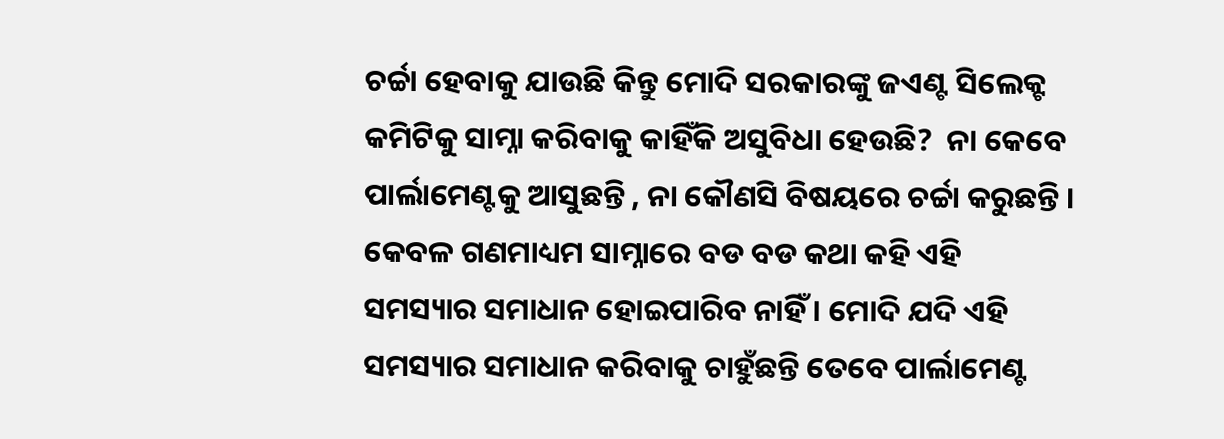ଚର୍ଚ୍ଚା ହେବାକୁ ଯାଉଛି କିନ୍ତୁ ମୋଦି ସରକାରଙ୍କୁ ଜଏଣ୍ଟ ସିଲେକ୍ଟ କମିଟିକୁ ସାମ୍ନା କରିବାକୁ କାହିଁକି ଅସୁବିଧା ହେଉଛି?  ନା କେବେ ପାର୍ଲାମେଣ୍ଟକୁ ଆସୁଛନ୍ତି , ନା କୌଣସି ବିଷୟରେ ଚର୍ଚ୍ଚା କରୁଛନ୍ତି । କେବଳ ଗଣମାଧ୍ୟମ ସାମ୍ନାରେ ବଡ ବଡ କଥା କହି ଏହି ସମସ୍ୟାର ସମାଧାନ ହୋଇପାରିବ ନାହିଁ । ମୋଦି ଯଦି ଏହି ସମସ୍ୟାର ସମାଧାନ କରିବାକୁ ଚାହୁଁଛନ୍ତି ତେବେ ପାର୍ଲାମେଣ୍ଟ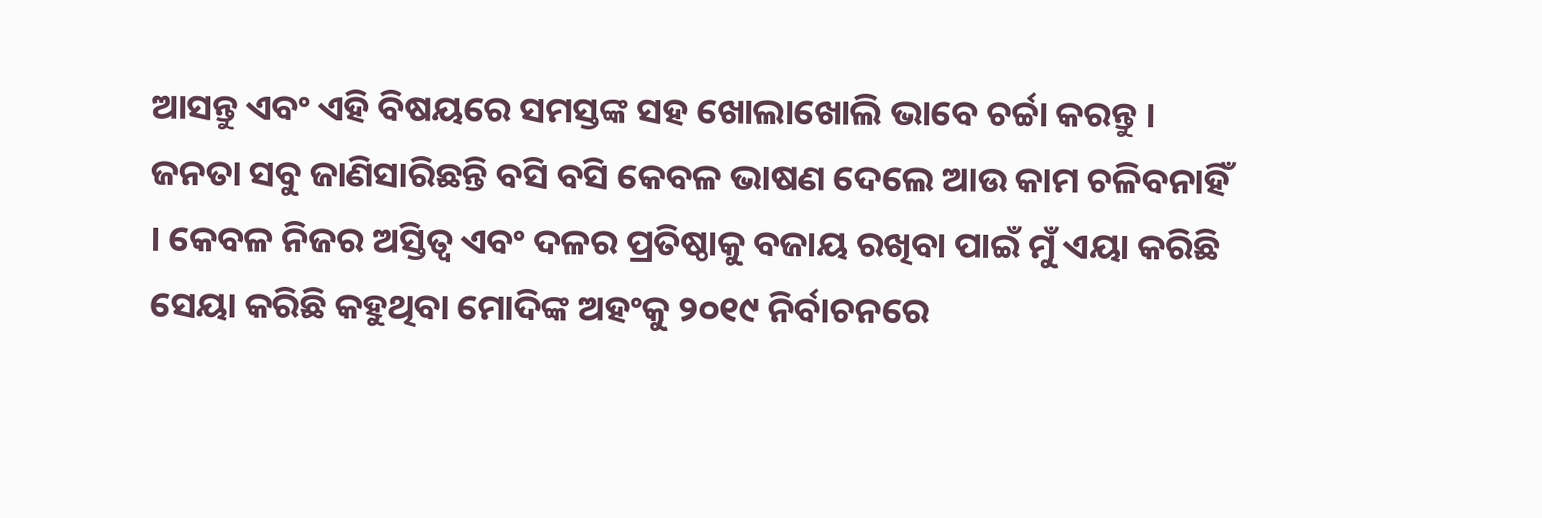ଆସନ୍ତୁ ଏବଂ ଏହି ବିଷୟରେ ସମସ୍ତଙ୍କ ସହ ଖୋଲାଖୋଲି ଭାବେ ଚର୍ଚ୍ଚା କରନ୍ତୁ । ଜନତା ସବୁ ଜାଣିସାରିଛନ୍ତି ବସି ବସି କେବଳ ଭାଷଣ ଦେଲେ ଆଉ କାମ ଚଳିବନାହିଁ । କେବଳ ନିଜର ଅସ୍ତିତ୍ୱ ଏବଂ ଦଳର ପ୍ରତିଷ୍ଠାକୁ ବଜାୟ ରଖିବା ପାଇଁ ମୁଁ ଏୟା କରିଛି ସେୟା କରିଛି କହୁଥିବା ମୋଦିଙ୍କ ଅହଂକୁ ୨୦୧୯ ନିର୍ବାଚନରେ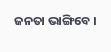ଜନତା ଭାଙ୍ଗିବେ ।